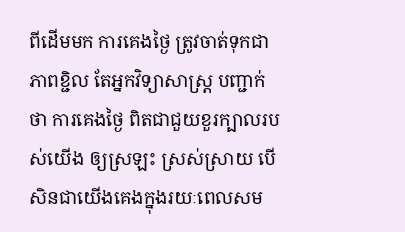ពីដើមមក ការគេងថ្ងៃ ត្រូវចាត់ទុកជាភាពខ្ជិល តែអ្នកវិទ្យាសាស្ត្រ បញ្ជាក់ថា ការគេងថ្ងៃ ពិតជាជួយខួរក្បាលរបស់យើង ឲ្យស្រឡះ ស្រស់ស្រាយ បើសិនជាយើងគេងក្នុងរយៈពេលសម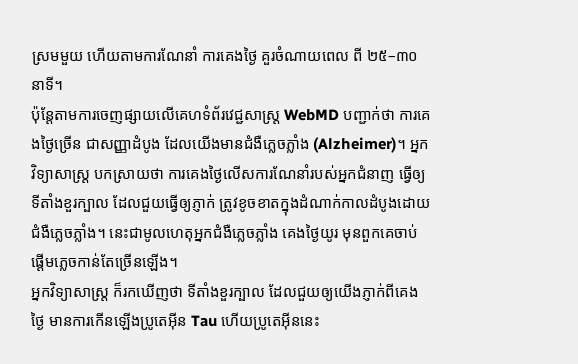ស្រមមួយ ហើយតាមការណែនាំ ការគេងថ្ងៃ គួរចំណាយពេល ពី ២៥–៣០នាទី។
ប៉ុន្ដែតាមការចេញផ្សាយលើគេហទំព័រវេជ្ជសាស្ត្រ WebMD បញ្ជាក់ថា ការគេងថ្ងៃច្រើន ជាសញ្ញាដំបូង ដែលយើងមានជំងឺភ្លេចភ្លាំង (Alzheimer)។ អ្នកវិទ្យាសាស្ត្រ បកស្រាយថា ការគេងថ្ងៃលើសការណែនាំរបស់អ្នកជំនាញ ធ្វើឲ្យទីតាំងខួរក្បាល ដែលជួយធ្វើឲ្យភ្ញាក់ ត្រូវខូចខាតក្នុងដំណាក់កាលដំបូងដោយជំងឺភ្លេចភ្លាំង។ នេះជាមូលហេតុអ្នកជំងឺភ្លេចភ្លាំង គេងថ្ងៃយូរ មុនពួកគេចាប់ផ្ដើមភ្លេចកាន់តែច្រើនឡើង។
អ្នកវិទ្យាសាស្ត្រ ក៏រកឃើញថា ទីតាំងខួរក្បាល ដែលជួយឲ្យយើងភ្ញាក់ពីគេងថ្ងៃ មានការកើនឡើងប្រូតេអ៊ីន Tau ហើយប្រូតេអ៊ីននេះ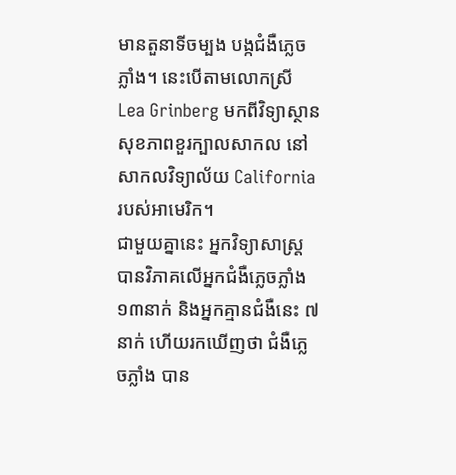មានតួនាទីចម្បង បង្កជំងឺភ្លេចភ្លាំង។ នេះបើតាមលោកស្រី Lea Grinberg មកពីវិទ្យាស្ថានសុខភាពខួរក្បាលសាកល នៅសាកលវិទ្យាល័យ California របស់អាមេរិក។
ជាមួយគ្នានេះ អ្នកវិទ្យាសាស្ត្រ បានវិភាគលើអ្នកជំងឺភ្លេចភ្លាំង ១៣នាក់ និងអ្នកគ្មានជំងឺនេះ ៧នាក់ ហើយរកឃើញថា ជំងឺភ្លេចភ្លាំង បាន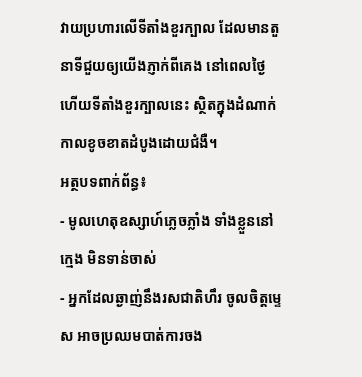វាយប្រហារលើទីតាំងខួរក្បាល ដែលមានតួនាទីជួយឲ្យយើងភ្ញាក់ពីគេង នៅពេលថ្ងៃ ហើយទីតាំងខួរក្បាលនេះ ស្ថិតក្នុងដំណាក់កាលខូចខាតដំបូងដោយជំងឺ។
អត្ថបទពាក់ព័ន្ធ៖
- មូលហេតុឧស្សាហ៍ភ្លេចភ្លាំង ទាំងខ្លួននៅក្មេង មិនទាន់ចាស់
- អ្នកដែលឆ្ងាញ់នឹងរសជាតិហឹរ ចូលចិត្តម្ទេស អាចប្រឈមបាត់ការចង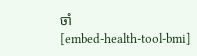ចាំ
[embed-health-tool-bmi]